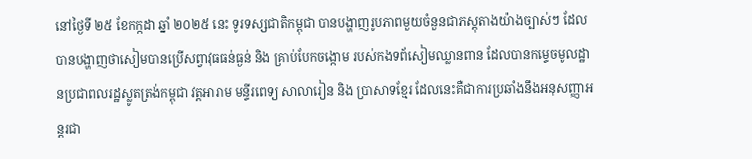នៅថ្ងៃទី ២៥ ខែកក្កដា ឆ្នាំ ២០២៥ នេះ ទូរទស្សជាតិកម្ពុជា បានបង្ហាញរូបភាពមួយចំនួនជាភស្តុតាងយ៉ាងច្បាស់ៗ ដែលបានបង្ហាញថាសៀមបានប្រើសព្វាវុធធន់ធ្ងន់ និង គ្រាប់បែកចង្កោម របស់កងទព័សៀមឈ្លានពាន ដែលបានកម្ទេចមូលដ្ឋានប្រជាពលរដ្ឋស្លូតត្រង់កម្ពុជា វត្តអារាម មន្ទីរពេទ្យ សាលារៀន និង ប្រាសាទខ្មែរ ដែលនេះគឺជាការប្រឆាំងនឹងអនុសញ្ញាអន្តរជា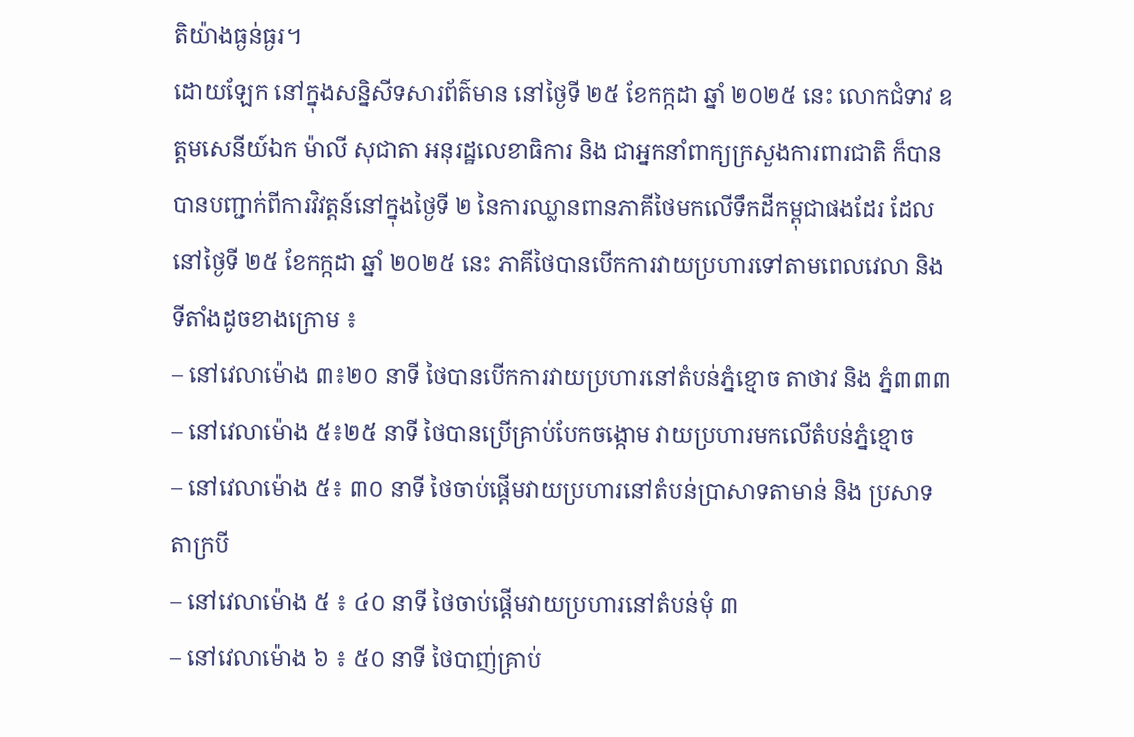តិយ៉ាងធ្ងន់ធ្ងរ។
ដោយឡែក នៅក្នុងសន្និសីទសារព័ត៌មាន នៅថ្ងៃទី ២៥ ខែកក្កដា ឆ្នាំ ២០២៥ នេះ លោកជំទាវ ឧត្តមសេនីយ៍ឯក ម៉ាលី សុជាតា អនុរដ្ឋលេខាធិការ និង ជាអ្នកនាំពាក្យក្រសួងការពារជាតិ ក៏បានបានបញ្ជាក់ពីការវិវត្តន៍នៅក្នុងថ្ងៃទី ២ នៃការឈ្លានពានភាគីថៃមកលើទឹកដីកម្ពុជាផងដែរ ដែលនៅថ្ងៃទី ២៥ ខែកក្កដា ឆ្នាំ ២០២៥ នេះ ភាគីថៃបានបើកការវាយប្រហារទៅតាមពេលវេលា និង ទីតាំងដូចខាងក្រោម ៖
– នៅវេលាម៉ោង ៣៖២០ នាទី ថៃបានបើកការវាយប្រហារនៅតំបន់ភ្នំខ្មោច តាថាវ និង ភ្នំ៣៣៣
– នៅវេលាម៉ោង ៥៖២៥ នាទី ថៃបានប្រើគ្រាប់បែកចង្កោម វាយប្រហារមកលើតំបន់ភ្នំខ្មោច
– នៅវេលាម៉ោង ៥៖ ៣០ នាទី ថៃចាប់ផ្ដើមវាយប្រហារនៅតំបន់ប្រាសាទតាមាន់ និង ប្រសាទតាក្របី
– នៅវេលាម៉ោង ៥ ៖ ៤០ នាទី ថៃចាប់ផ្ដើមវាយប្រហារនៅតំបន់មុំ ៣
– នៅវេលាម៉ោង ៦ ៖ ៥០ នាទី ថៃបាញ់គ្រាប់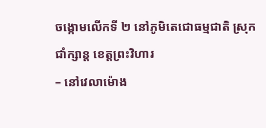ចង្កោមលើកទី ២ នៅភូមិតេជោធម្មជាតិ ស្រុកជាំក្សាន្ត ខេត្តព្រះវិហារ
– នៅវេលាម៉ោង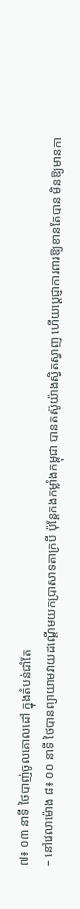៧៖ ០៣ នាទី ថៃបាញ់ចូលគោលដៅ ក្នុងតំបន់ជាំតែ
– នៅវេលាម៉ោង ៨៖ ០០ នាទី ថៃបានព្យាយាមវាយដណ្ដើមយកប្រាសាទតាក្របី ប៉ុន្តែកងកម្លាំងកម្ពុជា បានតស៊ូយ៉ាងស្វិតស្វាញ ហើយប្ដេជ្ញាការពារឱ្យខានតែបាន មិនឱ្យមានកា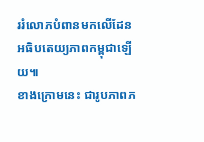ររំលោភបំពានមកលើដែនអធិបតេយ្យភាពកម្ពុជាឡើយ៕
ខាងក្រោមនេះ ជារូបភាពភ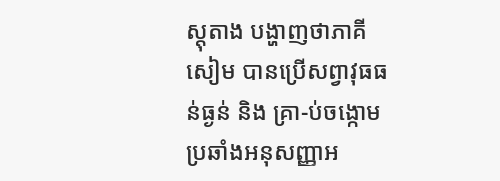ស្តុតាង បង្ហាញថាភាគីសៀម បានប្រើសព្វាវុធធន់ធ្ងន់ និង គ្រា-ប់ចង្កោម ប្រឆាំងអនុសញ្ញាអ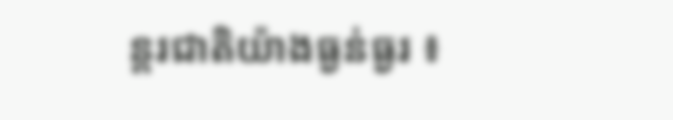ន្តរជាតិយ៉ាងធ្ងន់ធ្ងរ ៖